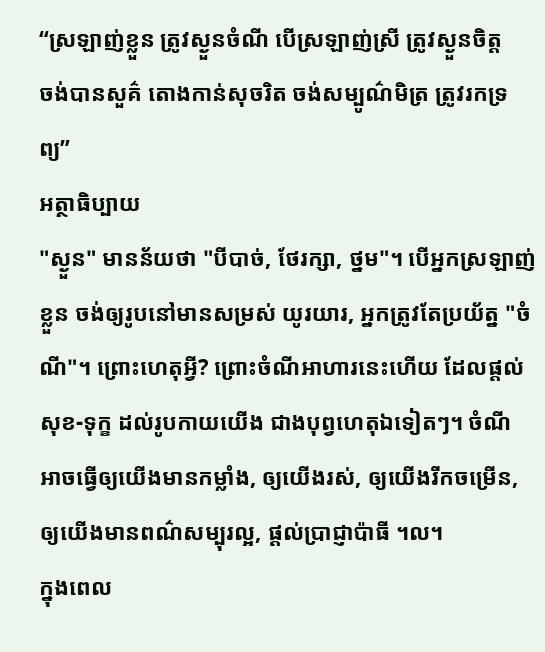“ស្រឡាញ់ខ្លួន ត្រូវស្ងួនចំណី បើស្រឡាញ់ស្រី ត្រូវស្ងួនចិត្ត
ចង់បានសួគ៌ តោងកាន់សុចរិត ចង់សម្បូណ៌មិត្រ ត្រូវរកទ្រព្យ”
អត្ថាធិប្បាយ
"ស្ងួន" មានន័យថា "បីបាច់, ថែរក្សា, ថ្នម"។ បើអ្នកស្រឡាញ់ខ្លួន ចង់ឲ្យរូបនៅមានសម្រស់ យូរយារ, អ្នកត្រូវតែប្រយ័ត្ន "ចំណី"។ ព្រោះហេតុអ្វី? ព្រោះចំណីអាហារនេះហើយ ដែលផ្តល់សុខ-ទុក្ខ ដល់រូបកាយយើង ជាងបុព្វហេតុឯទៀតៗ។ ចំណី អាចធ្វើឲ្យយើងមានកម្លាំង, ឲ្យយើងរស់, ឲ្យយើងរីកចម្រើន, ឲ្យយើងមានពណ៌សម្បុរល្អ, ផ្តល់ប្រាជ្ញាប៉ាធី ។ល។
ក្នុងពេល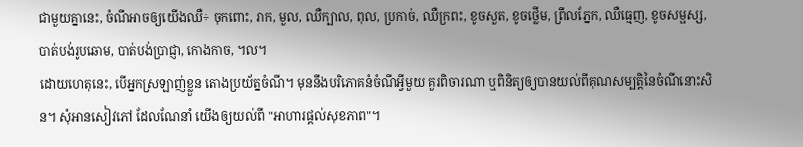ជាមួយគ្នានេះ, ចំណីអាចឲ្យយើងឈឺ÷ ចុកពោះ, រាក, មួល, ឈឺក្បាល, ពុល, ប្រកាច់, ឈឺក្រពះ, ខូចសួត, ខូចថ្លើម, ព្រឹលភ្នែក, ឈឺធ្មេញ, ខូចសម្ផស្ស, បាត់បង់រូបឆោម, បាត់បង់ប្រាជ្ញា, កោងកាច, ។ល។
ដោយហេតុនេះ, បើអ្នកស្រឡាញ់ខ្លួន តោងប្រយ័ត្នចំណី។ មុននឹងបរិភោគនំចំណីអ្វីមួយ គួរពិចារណា ឬពិនិត្យឲ្យបានយល់ពីគុណសម្បត្តិនៃចំណីនោះសិន។ សុំអានសៀវភៅ ដែលណែនាំ យើងឲ្យយល់ពី "អាហារផ្តល់សុខភាព"។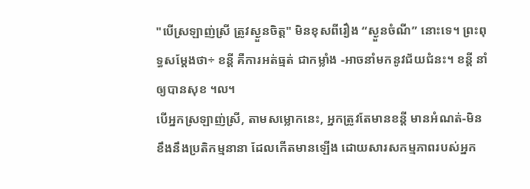"បើស្រឡាញ់ស្រី ត្រូវស្ងួនចិត្ត" មិនខុសពីរឿង “ស្ងួនចំណី” នោះទេ។ ព្រះពុទ្ធសម្តែងថា÷ ខន្តី គឺការអត់ធ្មត់ ជាកម្លាំង -អាចនាំមកនូវជ័យជំនះ។ ខន្តី នាំឲ្យបានសុខ ។ល។
បើអ្នកស្រឡាញ់ស្រី, តាមសម្លោកនេះ, អ្នកត្រូវតែមានខន្តី មានអំណត់-មិនខឹងនឹងប្រតិកម្មនានា ដែលកើតមានឡើង ដោយសារសកម្មភាពរបស់អ្នក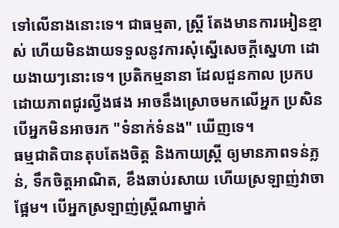ទៅលើនាងនោះទេ។ ជាធម្មតា, ស្ត្រី តែងមានការអៀនខ្មាស់ ហើយមិនងាយទទួលនូវការសុំស្នើសេចក្តីស្នេហា ដោយងាយៗនោះទេ។ ប្រតិកម្មនានា ដែលជួនកាល ប្រកបដោយភាពជូរល្វីងផង អាចនឹងស្រោចមកលើអ្នក ប្រសិនបើអ្នកមិនអាចរក "ទំនាក់ទំនង" ឃើញទេ។
ធម្មជាតិបានតុបតែងចិត្ត និងកាយស្ត្រី ឲ្យមានភាពទន់ភ្លន់, ទឹកចិត្តអាណិត, ខឹងឆាប់រសាយ ហើយស្រឡាញ់វាចាផ្អែម។ បើអ្នកស្រឡាញ់ស្ត្រីណាម្នាក់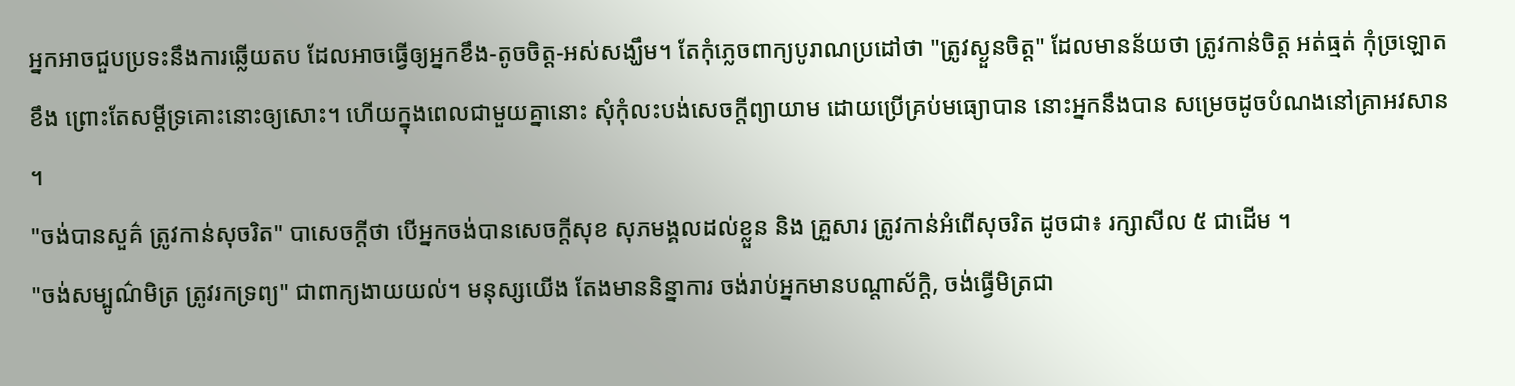អ្នកអាចជួបប្រទះនឹងការឆ្លើយតប ដែលអាចធ្វើឲ្យអ្នកខឹង-តូចចិត្ត-អស់សង្ឃឹម។ តែកុំភ្លេចពាក្យបូរាណប្រដៅថា "ត្រូវស្ងួនចិត្ត" ដែលមានន័យថា ត្រូវកាន់ចិត្ត អត់ធ្មត់ កុំច្រឡោតខឹង ព្រោះតែសម្តីទ្រគោះនោះឲ្យសោះ។ ហើយក្នុងពេលជាមួយគ្នានោះ សុំកុំលះបង់សេចក្តីព្យាយាម ដោយប្រើគ្រប់មធ្យោបាន នោះអ្នកនឹងបាន សម្រេចដូចបំណងនៅគ្រាអវសាន ។
"ចង់បានសួគ៌ ត្រូវកាន់សុចរិត" បាសេចក្តីថា បើអ្នកចង់បានសេចក្តីសុខ សុភមង្គលដល់ខ្លួន និង គ្រួសារ ត្រូវកាន់អំពើសុចរិត ដូចជា៖ រក្សាសីល ៥ ជាដើម ។
"ចង់សម្បូណ៌មិត្រ ត្រូវរកទ្រព្យ" ជាពាក្យងាយយល់។ មនុស្សយើង តែងមាននិន្នាការ ចង់រាប់អ្នកមានបណ្តាស័ក្តិ, ចង់ធ្វើមិត្រជា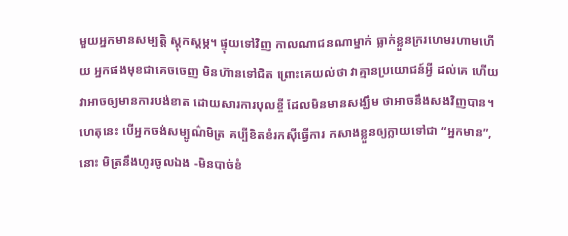មួយអ្នកមានសម្បត្តិ ស្តុកស្តម្ភ។ ផ្ទុយទៅវិញ កាលណាជនណាម្នាក់ ធ្លាក់ខ្លួនក្ររហេមរហាមហើយ អ្នកផងមុខជាគេចចេញ មិនហ៊ានទៅជិត ព្រោះគេយល់ថា វាគ្មានប្រយោជន៍អ្វី ដល់គេ ហើយវាអាចឲ្យមានការបង់ខាត ដោយសារការបុលខ្ចី ដែលមិនមានសង្ឃឹម ថាអាចនឹងសងវិញបាន។
ហេតុនេះ បើអ្នកចង់សម្បូណ៌មិត្រ គប្បីខិតខំរកស៊ីធ្វើការ កសាងខ្លួនឲ្យក្លាយទៅជា “អ្នកមាន”, នោះ មិត្រនឹងហូរចូលឯង -មិនបាច់ខំ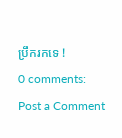ប្រឹករកទេ !
0 comments:
Post a Comment